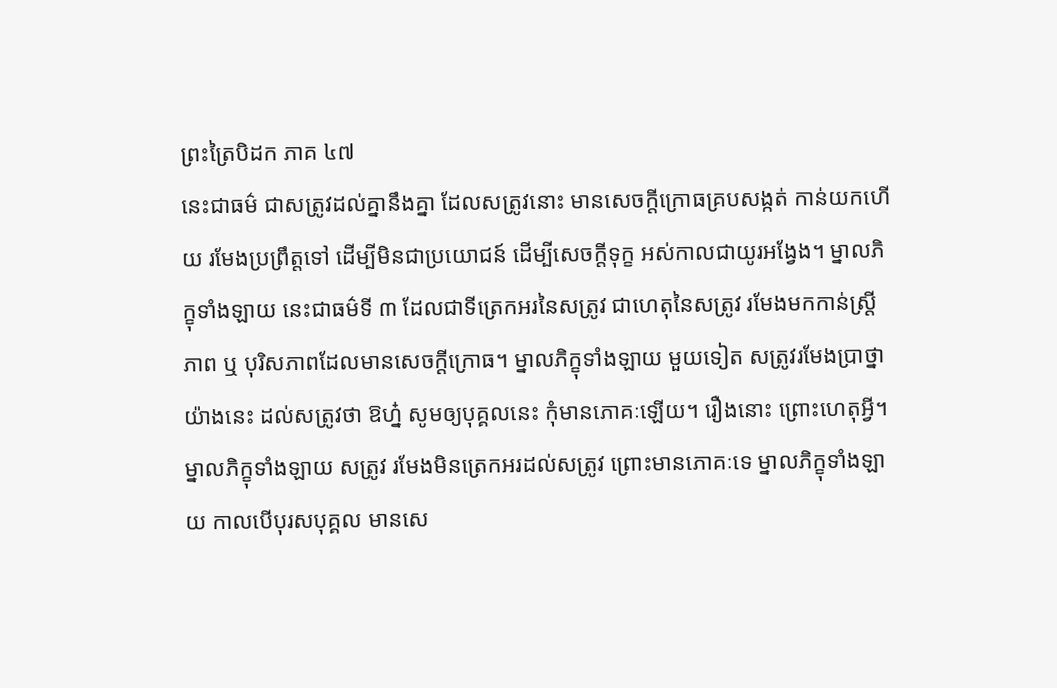ព្រះត្រៃបិដក ភាគ ៤៧
នេះជាធម៌ ជាសត្រូវដល់គ្នានឹងគ្នា ដែលសត្រូវនោះ មានសេចក្តីក្រោធគ្របសង្កត់ កាន់យកហើយ រមែងប្រព្រឹត្តទៅ ដើម្បីមិនជាប្រយោជន៍ ដើម្បីសេចក្តីទុក្ខ អស់កាលជាយូរអង្វែង។ ម្នាលភិក្ខុទាំងឡាយ នេះជាធម៌ទី ៣ ដែលជាទីត្រេកអរនៃសត្រូវ ជាហេតុនៃសត្រូវ រមែងមកកាន់ស្រ្តីភាព ឬ បុរិសភាពដែលមានសេចក្តីក្រោធ។ ម្នាលភិក្ខុទាំងឡាយ មួយទៀត សត្រូវរមែងប្រាថ្នាយ៉ាងនេះ ដល់សត្រូវថា ឱហ្ន៎ សូមឲ្យបុគ្គលនេះ កុំមានភោគៈឡើយ។ រឿងនោះ ព្រោះហេតុអ្វី។ ម្នាលភិក្ខុទាំងឡាយ សត្រូវ រមែងមិនត្រេកអរដល់សត្រូវ ព្រោះមានភោគៈទេ ម្នាលភិក្ខុទាំងឡាយ កាលបើបុរសបុគ្គល មានសេ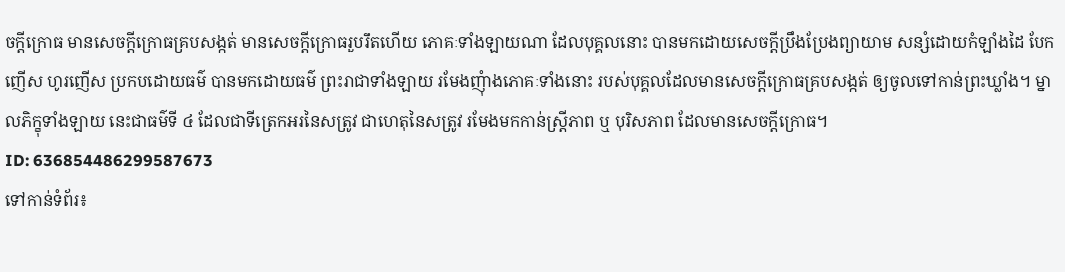ចក្តីក្រោធ មានសេចក្តីក្រោធគ្របសង្កត់ មានសេចក្តីក្រោធរួបរឹតហើយ ភោគៈទាំងឡាយណា ដែលបុគ្គលនោះ បានមកដោយសេចក្តីប្រឹងប្រែងព្យាយាម សន្សំដោយកំឡាំងដៃ បែកញើស ហូរញើស ប្រកបដោយធម៌ បានមកដោយធម៌ ព្រះរាជាទាំងឡាយ រមែងញុំាងភោគៈទាំងនោះ របស់បុគ្គលដែលមានសេចក្តីក្រោធគ្របសង្កត់ ឲ្យចូលទៅកាន់ព្រះឃ្លាំង។ ម្នាលភិក្ខុទាំងឡាយ នេះជាធម៌ទី ៤ ដែលជាទីត្រេកអរនៃសត្រូវ ជាហេតុនៃសត្រូវ រមែងមកកាន់ស្រ្តីភាព ឬ បុរិសភាព ដែលមានសេចក្តីក្រោធ។
ID: 636854486299587673
ទៅកាន់ទំព័រ៖